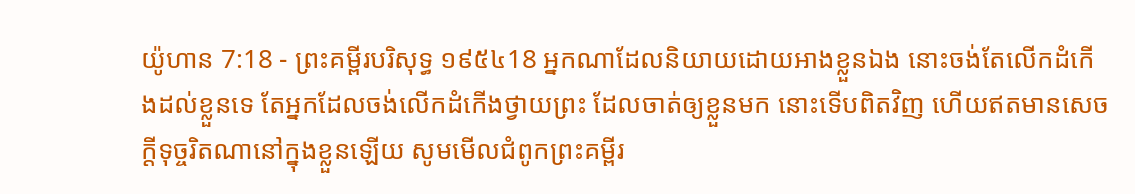យ៉ូហាន 7:18 - ព្រះគម្ពីរបរិសុទ្ធ ១៩៥៤18 អ្នកណាដែលនិយាយដោយអាងខ្លួនឯង នោះចង់តែលើកដំកើងដល់ខ្លួនទេ តែអ្នកដែលចង់លើកដំកើងថ្វាយព្រះ ដែលចាត់ឲ្យខ្លួនមក នោះទើបពិតវិញ ហើយឥតមានសេចក្ដីទុច្ចរិតណានៅក្នុងខ្លួនឡើយ សូមមើលជំពូកព្រះគម្ពីរ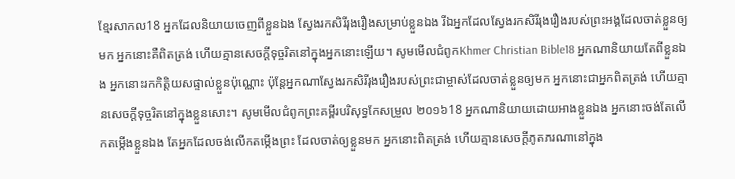ខ្មែរសាកល18 អ្នកដែលនិយាយចេញពីខ្លួនឯង ស្វែងរកសិរីរុងរឿងសម្រាប់ខ្លួនឯង រីឯអ្នកដែលស្វែងរកសិរីរុងរឿងរបស់ព្រះអង្គដែលចាត់ខ្លួនឲ្យមក អ្នកនោះគឺពិតត្រង់ ហើយគ្មានសេចក្ដីទុច្ចរិតនៅក្នុងអ្នកនោះឡើយ។ សូមមើលជំពូកKhmer Christian Bible18 អ្នកណានិយាយតែពីខ្លួនឯង អ្នកនោះរកកិត្តិយសផ្ទាល់ខ្លួនប៉ុណ្ណោះ ប៉ុន្តែអ្នកណាស្វែងរកសិរីរុងរឿងរបស់ព្រះជាម្ចាស់ដែលចាត់ខ្លួនឲ្យមក អ្នកនោះជាអ្នកពិតត្រង់ ហើយគ្មានសេចក្ដីទុច្ចរិតនៅក្នុងខ្លួនសោះ។ សូមមើលជំពូកព្រះគម្ពីរបរិសុទ្ធកែសម្រួល ២០១៦18 អ្នកណានិយាយដោយអាងខ្លួនឯង អ្នកនោះចង់តែលើកតម្កើងខ្លួនឯង តែអ្នកដែលចង់លើកតម្កើងព្រះ ដែលចាត់ឲ្យខ្លួនមក អ្នកនោះពិតត្រង់ ហើយគ្មានសេចក្ដីភូតភរណានៅក្នុង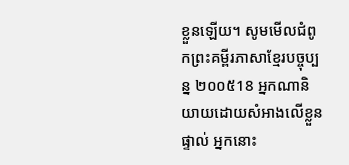ខ្លួនឡើយ។ សូមមើលជំពូកព្រះគម្ពីរភាសាខ្មែរបច្ចុប្បន្ន ២០០៥18 អ្នកណានិយាយដោយសំអាងលើខ្លួនផ្ទាល់ អ្នកនោះ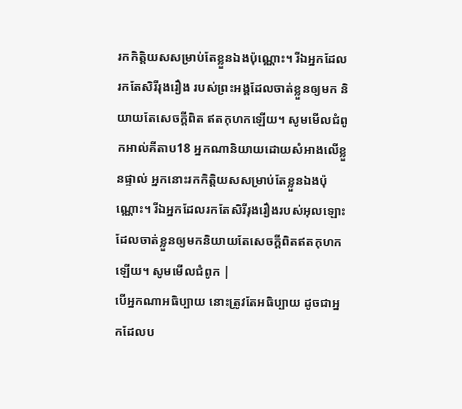រកកិត្តិយសសម្រាប់តែខ្លួនឯងប៉ុណ្ណោះ។ រីឯអ្នកដែលរកតែសិរីរុងរឿង របស់ព្រះអង្គដែលចាត់ខ្លួនឲ្យមក និយាយតែសេចក្ដីពិត ឥតកុហកឡើយ។ សូមមើលជំពូកអាល់គីតាប18 អ្នកណានិយាយដោយសំអាងលើខ្លួនផ្ទាល់ អ្នកនោះរកកិត្ដិយសសម្រាប់តែខ្លួនឯងប៉ុណ្ណោះ។ រីឯអ្នកដែលរកតែសិរីរុងរឿងរបស់អុលឡោះដែលចាត់ខ្លួនឲ្យមកនិយាយតែសេចក្ដីពិតឥតកុហកឡើយ។ សូមមើលជំពូក |
បើអ្នកណាអធិប្បាយ នោះត្រូវតែអធិប្បាយ ដូចជាអ្នកដែលប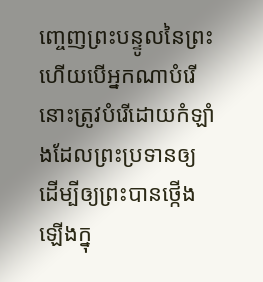ញ្ចេញព្រះបន្ទូលនៃព្រះ ហើយបើអ្នកណាបំរើ នោះត្រូវបំរើដោយកំឡាំងដែលព្រះប្រទានឲ្យ ដើម្បីឲ្យព្រះបានថ្កើងឡើងក្នុ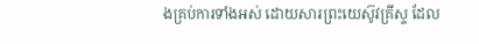ងគ្រប់ការទាំងអស់ ដោយសារព្រះយេស៊ូវគ្រីស្ទ ដែល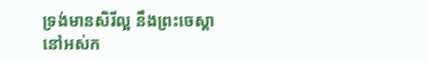ទ្រង់មានសិរីល្អ នឹងព្រះចេស្តានៅអស់ក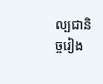ល្បជានិច្ចរៀង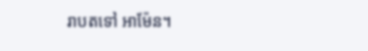រាបតទៅ អាម៉ែន។